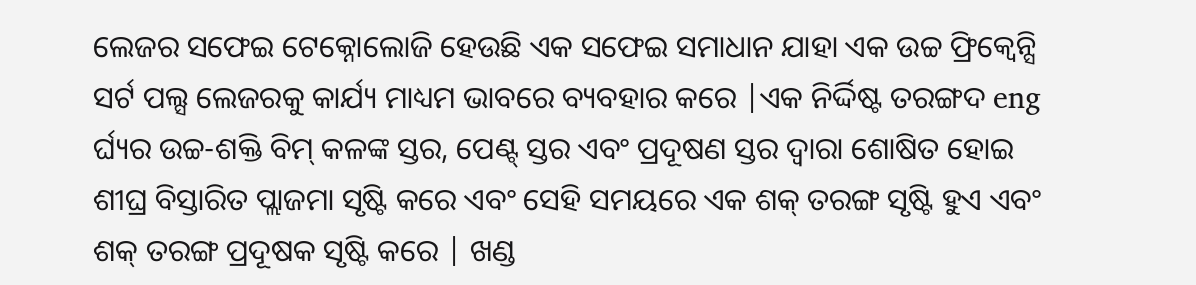ଲେଜର ସଫେଇ ଟେକ୍ନୋଲୋଜି ହେଉଛି ଏକ ସଫେଇ ସମାଧାନ ଯାହା ଏକ ଉଚ୍ଚ ଫ୍ରିକ୍ୱେନ୍ସି ସର୍ଟ ପଲ୍ସ ଲେଜରକୁ କାର୍ଯ୍ୟ ମାଧ୍ୟମ ଭାବରେ ବ୍ୟବହାର କରେ |ଏକ ନିର୍ଦ୍ଦିଷ୍ଟ ତରଙ୍ଗଦ eng ର୍ଘ୍ୟର ଉଚ୍ଚ-ଶକ୍ତି ବିମ୍ କଳଙ୍କ ସ୍ତର, ପେଣ୍ଟ୍ ସ୍ତର ଏବଂ ପ୍ରଦୂଷଣ ସ୍ତର ଦ୍ୱାରା ଶୋଷିତ ହୋଇ ଶୀଘ୍ର ବିସ୍ତାରିତ ପ୍ଲାଜମା ସୃଷ୍ଟି କରେ ଏବଂ ସେହି ସମୟରେ ଏକ ଶକ୍ ତରଙ୍ଗ ସୃଷ୍ଟି ହୁଏ ଏବଂ ଶକ୍ ତରଙ୍ଗ ପ୍ରଦୂଷକ ସୃଷ୍ଟି କରେ | ଖଣ୍ଡ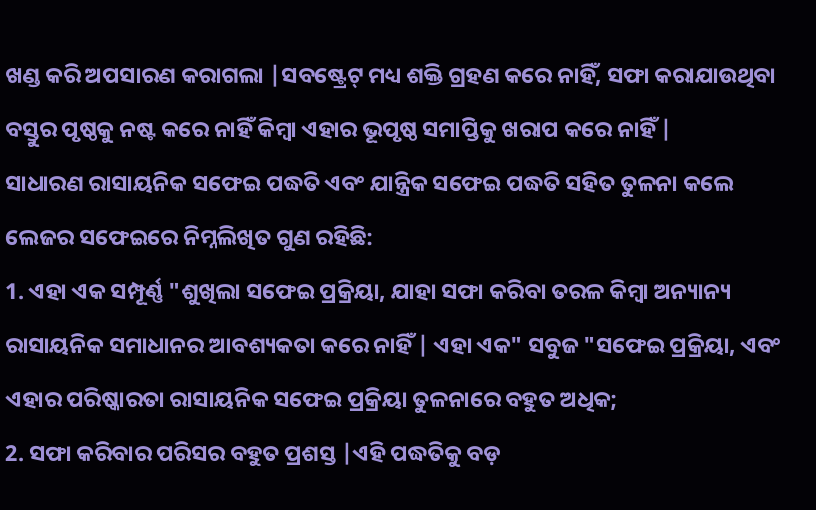ଖଣ୍ଡ କରି ଅପସାରଣ କରାଗଲା |ସବଷ୍ଟ୍ରେଟ୍ ମଧ୍ୟ ଶକ୍ତି ଗ୍ରହଣ କରେ ନାହିଁ, ସଫା କରାଯାଉଥିବା ବସ୍ତୁର ପୃଷ୍ଠକୁ ନଷ୍ଟ କରେ ନାହିଁ କିମ୍ବା ଏହାର ଭୂପୃଷ୍ଠ ସମାପ୍ତିକୁ ଖରାପ କରେ ନାହିଁ |
ସାଧାରଣ ରାସାୟନିକ ସଫେଇ ପଦ୍ଧତି ଏବଂ ଯାନ୍ତ୍ରିକ ସଫେଇ ପଦ୍ଧତି ସହିତ ତୁଳନା କଲେ ଲେଜର ସଫେଇରେ ନିମ୍ନଲିଖିତ ଗୁଣ ରହିଛି:
1. ଏହା ଏକ ସମ୍ପୂର୍ଣ୍ଣ "ଶୁଖିଲା ସଫେଇ ପ୍ରକ୍ରିୟା, ଯାହା ସଫା କରିବା ତରଳ କିମ୍ବା ଅନ୍ୟାନ୍ୟ ରାସାୟନିକ ସମାଧାନର ଆବଶ୍ୟକତା କରେ ନାହିଁ | ଏହା ଏକ" ସବୁଜ "ସଫେଇ ପ୍ରକ୍ରିୟା, ଏବଂ ଏହାର ପରିଷ୍କାରତା ରାସାୟନିକ ସଫେଇ ପ୍ରକ୍ରିୟା ତୁଳନାରେ ବହୁତ ଅଧିକ;
2. ସଫା କରିବାର ପରିସର ବହୁତ ପ୍ରଶସ୍ତ |ଏହି ପଦ୍ଧତିକୁ ବଡ଼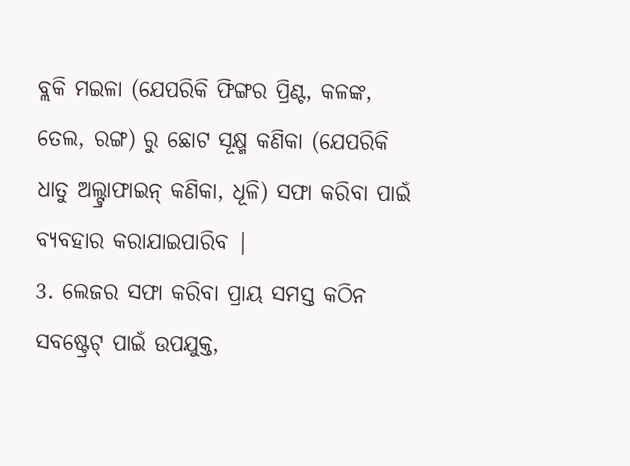ବ୍ଲକି ମଇଳା (ଯେପରିକି ଫିଙ୍ଗର ପ୍ରିଣ୍ଟ, କଳଙ୍କ, ତେଲ, ରଙ୍ଗ) ରୁ ଛୋଟ ସୂକ୍ଷ୍ମ କଣିକା (ଯେପରିକି ଧାତୁ ଅଲ୍ଟ୍ରାଫାଇନ୍ କଣିକା, ଧୂଳି) ସଫା କରିବା ପାଇଁ ବ୍ୟବହାର କରାଯାଇପାରିବ |
3. ଲେଜର ସଫା କରିବା ପ୍ରାୟ ସମସ୍ତ କଠିନ ସବଷ୍ଟ୍ରେଟ୍ ପାଇଁ ଉପଯୁକ୍ତ,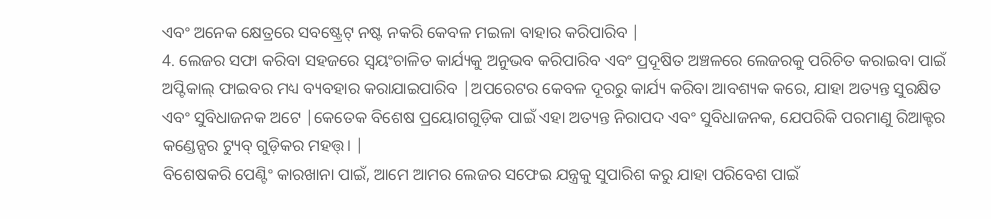ଏବଂ ଅନେକ କ୍ଷେତ୍ରରେ ସବଷ୍ଟ୍ରେଟ୍ ନଷ୍ଟ ନକରି କେବଳ ମଇଳା ବାହାର କରିପାରିବ |
4. ଲେଜର ସଫା କରିବା ସହଜରେ ସ୍ୱୟଂଚାଳିତ କାର୍ଯ୍ୟକୁ ଅନୁଭବ କରିପାରିବ ଏବଂ ପ୍ରଦୂଷିତ ଅଞ୍ଚଳରେ ଲେଜରକୁ ପରିଚିତ କରାଇବା ପାଇଁ ଅପ୍ଟିକାଲ୍ ଫାଇବର ମଧ୍ୟ ବ୍ୟବହାର କରାଯାଇପାରିବ |ଅପରେଟର କେବଳ ଦୂରରୁ କାର୍ଯ୍ୟ କରିବା ଆବଶ୍ୟକ କରେ, ଯାହା ଅତ୍ୟନ୍ତ ସୁରକ୍ଷିତ ଏବଂ ସୁବିଧାଜନକ ଅଟେ |କେତେକ ବିଶେଷ ପ୍ରୟୋଗଗୁଡ଼ିକ ପାଇଁ ଏହା ଅତ୍ୟନ୍ତ ନିରାପଦ ଏବଂ ସୁବିଧାଜନକ, ଯେପରିକି ପରମାଣୁ ରିଆକ୍ଟର କଣ୍ଡେନ୍ସର ଟ୍ୟୁବ୍ ଗୁଡ଼ିକର ମହତ୍ତ୍। |
ବିଶେଷକରି ପେଣ୍ଟିଂ କାରଖାନା ପାଇଁ, ଆମେ ଆମର ଲେଜର ସଫେଇ ଯନ୍ତ୍ରକୁ ସୁପାରିଶ କରୁ ଯାହା ପରିବେଶ ପାଇଁ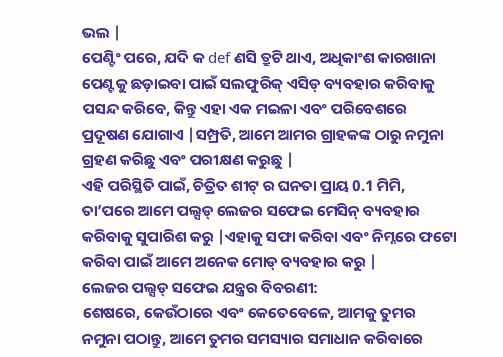ଭଲ |
ପେଣ୍ଟିଂ ପରେ, ଯଦି କ def ଣସି ତ୍ରୁଟି ଥାଏ, ଅଧିକାଂଶ କାରଖାନା ପେଣ୍ଟକୁ ଛଡ଼ାଇବା ପାଇଁ ସଲଫୁରିକ୍ ଏସିଡ୍ ବ୍ୟବହାର କରିବାକୁ ପସନ୍ଦ କରିବେ, କିନ୍ତୁ ଏହା ଏକ ମଇଳା ଏବଂ ପରିବେଶରେ ପ୍ରଦୂଷଣ ଯୋଗାଏ |ସମ୍ପ୍ରତି, ଆମେ ଆମର ଗ୍ରାହକଙ୍କ ଠାରୁ ନମୁନା ଗ୍ରହଣ କରିଛୁ ଏବଂ ପରୀକ୍ଷଣ କରୁଛୁ |
ଏହି ପରିସ୍ଥିତି ପାଇଁ, ଚିତ୍ରିତ ଶୀଟ୍ ର ଘନତା ପ୍ରାୟ 0.1 ମିମି, ତା’ପରେ ଆମେ ପଲ୍ସଡ୍ ଲେଜର ସଫେଇ ମେସିନ୍ ବ୍ୟବହାର କରିବାକୁ ସୁପାରିଶ କରୁ |ଏହାକୁ ସଫା କରିବା ଏବଂ ନିମ୍ନରେ ଫଟୋ କରିବା ପାଇଁ ଆମେ ଅନେକ ମୋଡ୍ ବ୍ୟବହାର କରୁ |
ଲେଜର ପଲ୍ସଡ୍ ସଫେଇ ଯନ୍ତ୍ରର ବିବରଣୀ:
ଶେଷରେ, କେଉଁଠାରେ ଏବଂ କେତେବେଳେ, ଆମକୁ ତୁମର ନମୁନା ପଠାନ୍ତୁ, ଆମେ ତୁମର ସମସ୍ୟାର ସମାଧାନ କରିବାରେ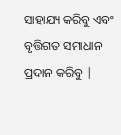ସାହାଯ୍ୟ କରିବୁ ଏବଂ ବୃତ୍ତିଗତ ସମାଧାନ ପ୍ରଦାନ କରିବୁ |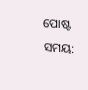ପୋଷ୍ଟ ସମୟ: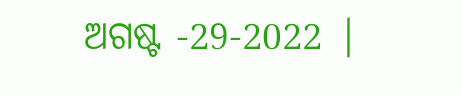ଅଗଷ୍ଟ -29-2022 |